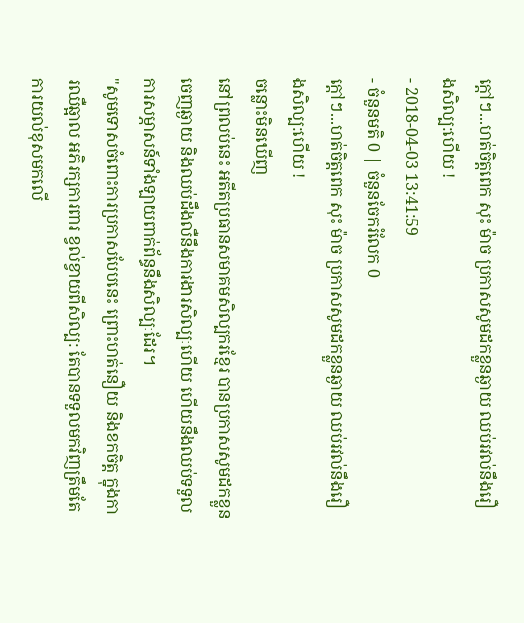ក្ដៅៗ...ហត់ចិត្តពេក សុះ ម៉ាច ប្រកាសសូមដកខ្លួនឆ្ងាយ ឈប់រវល់នឹងរឿងសិល្ប:ហើយ !
- 2018-04-03 13:41:59
- ចំនួនមតិ 0 | ចំនួនចែករំលែក 0
ក្ដៅៗ...ហត់ចិត្តពេក សុះ ម៉ាច ប្រកាសសូមដកខ្លួនឆ្ងាយ ឈប់រវល់នឹងរឿងសិល្ប:ហើយ !
ចន្លោះមិនឃើញ
នៅព្រលប់នេះ អតីតប្រធានសមាគមសិល្បករខ្មែរ បានប្រកាសសូមដកខ្លួនចេញឆ្ងាយ និងឈប់ដឹងលឺនឹងការងារសិល្បៈហើយ ហើយនឹងឈប់ទទួលការសម្ភាសន៍ទាំងឡាយពាក់ព័ន្ធនឹងសិល្បៈដែរ។
"សូមទោសចំពោះការប្រកាសបែបនេះ ព្រោះហត់នឿយ និងខកចិត្ត ក្នុងការឈឺឆ្អាល អភិរក្សការពារ ខ្វល់ខ្វាយពីសិល្ប: តែបានទទួលមកវិញត្រឹមតែការយល់ខុសមកលើ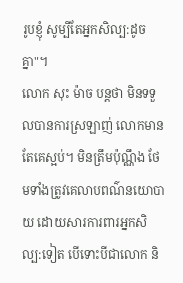រូបខ្ញុំ សូម្បីតែអ្នកសិល្ប:ដូចគ្នា"។
លោក សុះ ម៉ាច បន្តថា មិនទទួលបានការស្រឡាញ់ លោកមានតែគេស្អប់។ មិនត្រឹមប៉ុណ្ណឹង ថែមទាំងត្រូវគេលាបពណ៌នយោបាយ ដោយសារការពារអ្នកសិល្ប:ទៀត បើទោះបីជាលោក និ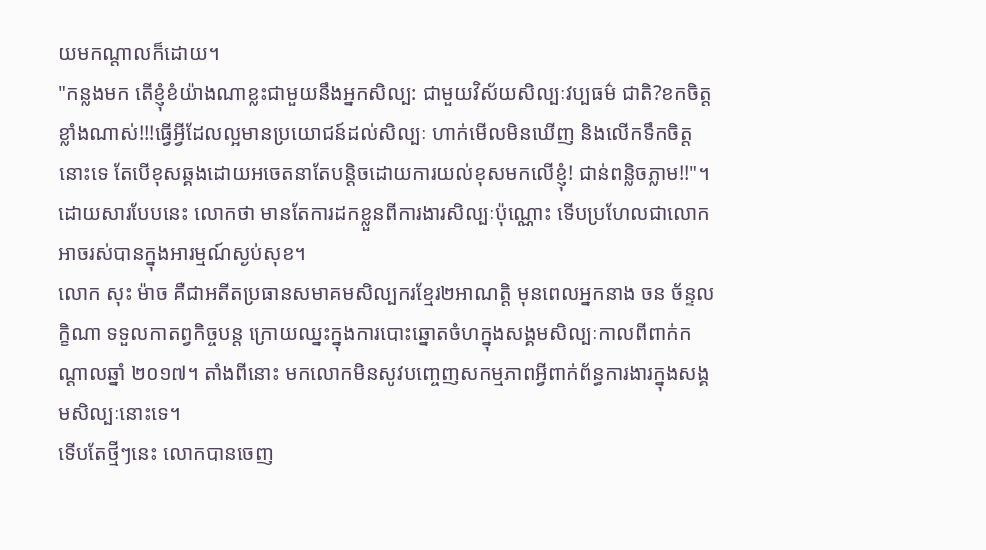យមកណ្ដាលក៏ដោយ។
"កន្លងមក តើខ្ញុំខំយ៉ាងណាខ្លះជាមួយនឹងអ្នកសិល្ប: ជាមួយវិស័យសិល្បៈវប្បធម៌ ជាតិ?ខកចិត្តខ្លាំងណាស់!!!ធ្វើអ្វីដែលល្អមានប្រយោជន៍ដល់សិល្បៈ ហាក់មើលមិនឃើញ និងលើកទឹកចិត្តនោះទេ តែបើខុសឆ្គងដោយអចេតនាតែបន្តិចដោយការយល់ខុសមកលើខ្ញុំ! ជាន់ពន្លិចភ្លាម!!"។
ដោយសារបែបនេះ លោកថា មានតែការដកខ្លួនពីការងារសិល្បៈប៉ុណ្ណោះ ទើបប្រហែលជាលោកអាចរស់បានក្នុងអារម្មណ៍ស្ងប់សុខ។
លោក សុះ ម៉ាច គឺជាអតីតប្រធានសមាគមសិល្បករខ្មែរ២អាណត្តិ មុនពេលអ្នកនាង ចន ច័ន្ទលក្ខិណា ទទួលកាតព្វកិច្ចបន្ត ក្រោយឈ្នះក្នុងការបោះឆ្នោតចំហក្នុងសង្គមសិល្បៈកាលពីពាក់កណ្ដាលឆ្នាំ ២០១៧។ តាំងពីនោះ មកលោកមិនសូវបញ្ចេញសកម្មភាពអ្វីពាក់ព័ន្ធការងារក្នុងសង្គមសិល្បៈនោះទេ។
ទើបតែថ្មីៗនេះ លោកបានចេញ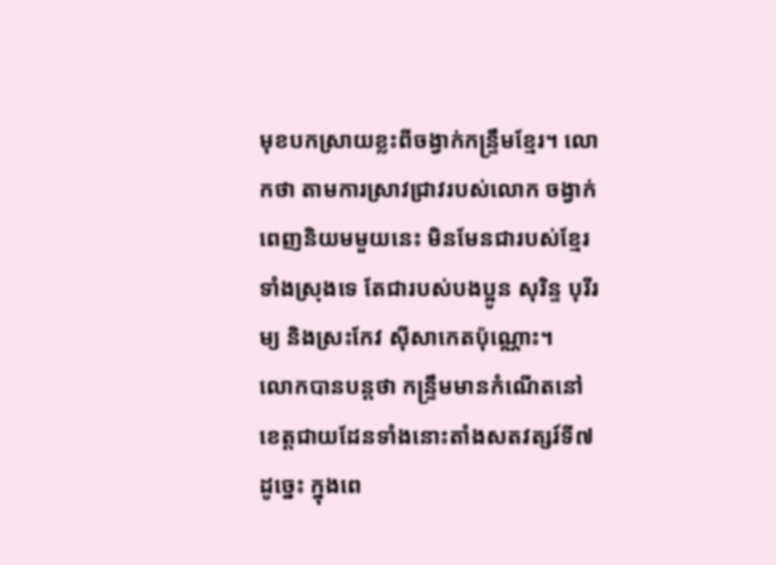មុខបកស្រាយខ្លះពីចង្វាក់កន្ទ្រឹមខ្មែរ។ លោកថា តាមការស្រាវជ្រាវរបស់លោក ចង្វាក់ពេញនិយមមួយនេះ មិនមែនជារបស់ខ្មែរទាំងស្រុងទេ តែជារបស់បងប្អូន សុរិន្ទ បុរីរម្យ និងស្រះកែវ ស៊ីសាកេតប៉ុណ្ណោះ។
លោកបានបន្តថា កន្ទ្រឹមមានកំណើតនៅខេត្តជាយដែនទាំងនោះតាំងសតវត្សរ៍ទី៧ ដូច្នេះ ក្នុងពេ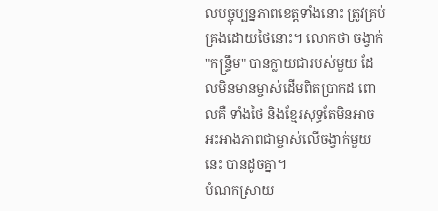លបច្ចុប្បន្នភាពខេត្តទាំងនោះ ត្រូវគ្រប់គ្រងដោយថៃនោះ។ លោកថា ចង្វាក់ "កន្ទ្រឹម" បានក្លាយជារបស់មួយ ដែលមិនមានម្ចាស់ដើមពិតប្រាកដ ពោលគឺ ទាំងថៃ និងខ្មែរសុទ្ធតែមិនអាចអះអាងភាពជាម្ចាស់លើចង្វាក់មួយនេះ បានដូចគ្នា។
បំណកស្រាយ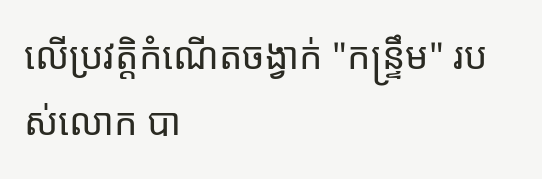លើប្រវត្តិកំណើតចង្វាក់ "កន្ទ្រឹម" របស់លោក បា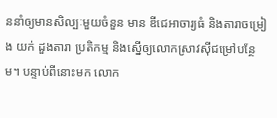ននាំឲ្យមានសិល្បៈមួយចំនួន មាន ឌីជេអាចារ្យធំ និងតារាចម្រៀង យក់ ដួងតារា ប្រតិកម្ម និងស្នើឲ្យលោកស្រាវស៊ីជម្រៅបន្ថែម។ បន្ទាប់ពីនោះមក លោក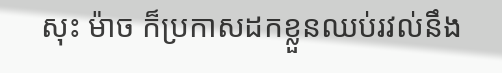សុះ ម៉ាច ក៏ប្រកាសដកខ្លួនឈប់រវល់នឹង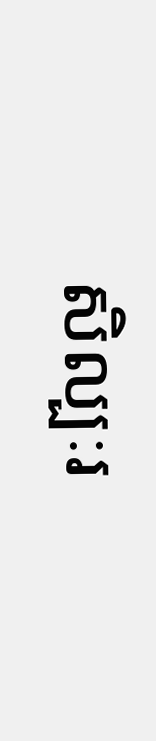សិល្បៈរ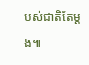បស់ជាតិតែម្ដង៕